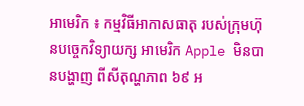អាមេរិក ៖ កម្មវិធីអាកាសធាតុ របស់ក្រុមហ៊ុនបច្ចេកវិទ្យាយក្ស អាមេរិក Apple មិនបានបង្ហាញ ពីសីតុណ្ហភាព ៦៩ អ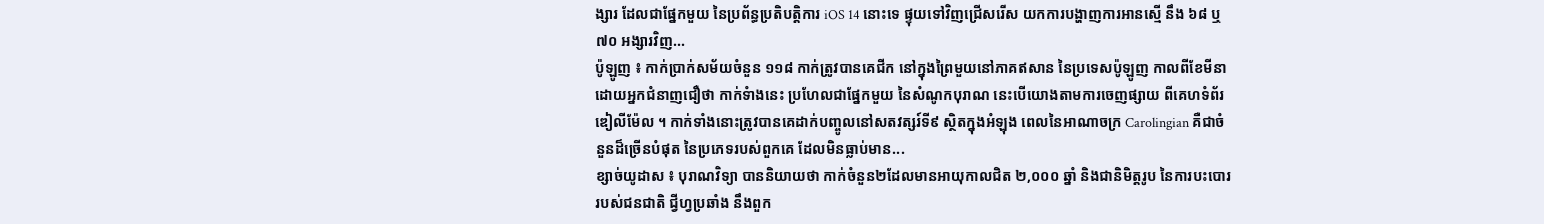ង្សារ ដែលជាផ្នែកមួយ នៃប្រព័ន្ធប្រតិបត្តិការ iOS 14 នោះទេ ផ្ទុយទៅវិញជ្រើសរើស យកការបង្ហាញការអានស្មើ នឹង ៦៨ ឬ ៧០ អង្សារវិញ...
ប៉ូឡូញ ៖ កាក់ប្រាក់សម័យចំនួន ១១៨ កាក់ត្រូវបានគេជីក នៅក្នុងព្រៃមួយនៅភាគឥសាន នៃប្រទេសប៉ូឡូញ កាលពីខែមីនា ដោយអ្នកជំនាញជឿថា កាក់ទំាងនេះ ប្រហែលជាផ្នែកមួយ នៃសំណូកបុរាណ នេះបើយោងតាមការចេញផ្សាយ ពីគេហទំព័រឌៀលីម៉ែល ។ កាក់ទាំងនោះត្រូវបានគេដាក់បញ្ចូលនៅសតវត្សរ៍ទី៩ ស្ថិតក្នុងអំឡុង ពេលនៃអាណាចក្រ Carolingian គឺជាចំនួនដ៏ច្រើនបំផុត នៃប្រភេទរបស់ពួកគេ ដែលមិនធ្លាប់មាន...
ខ្សាច់យូដាស ៖ បុរាណវិទ្យា បាននិយាយថា កាក់ចំនួន២ដែលមានអាយុកាលជិត ២,០០០ ឆ្នាំ និងជានិមិត្តរូប នៃការបះបោររបស់ជនជាតិ ជ្វីហ្វប្រឆាំង នឹងពួក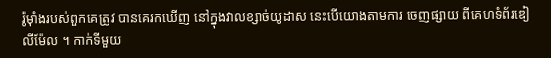រ៉ូម៉ាំងរបស់ពួកគេត្រូវ បានគេរកឃើញ នៅក្នុងវាលខ្សាច់យូដាស នេះបើយោងតាមការ ចេញផ្សាយ ពីគេហទំព័រឌៀលីម៉ែល ។ កាក់ទីមួយ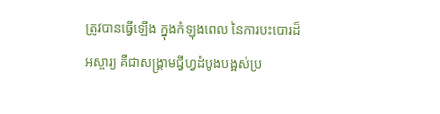ត្រូវបានធ្វើឡើង ក្នុងកំឡុងពេល នៃការបះបោរដ៏អស្ចារ្យ គឺជាសង្រ្គាមជ្វីហ្វដំបូងបង្អស់ប្រ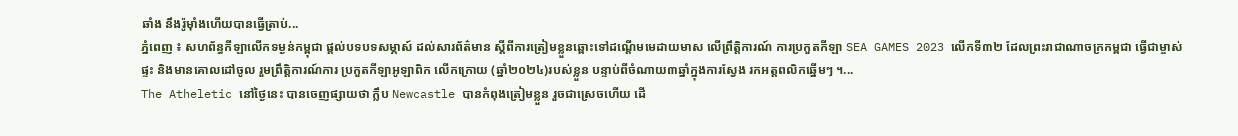ឆាំង នឹងរ៉ូម៉ាំងហើយបានធ្វើត្រាប់...
ភ្នំពេញ ៖ សហព័ន្ធកីឡាលើកទម្ងន់កម្ពុជា ផ្តល់បទបទសម្ភាស៍ ដល់សារព័ត៌មាន ស្តីពីការត្រៀមខ្លួនឆ្ពោះទៅដណ្តើមមេដាយមាស លើព្រឹត្តិការណ៍ ការប្រកួតកីឡា SEA GAMES 2023 លើកទី៣២ ដែលព្រះរាជាណាចក្រកម្ពជា ធ្វើជាម្ចាស់ផ្ទះ និងមានគោលដៅចូល រួមព្រឹត្តិការណ៍ការ ប្រកួតកីឡាអូឡាពិក លើកក្រោយ (ឆ្នាំ២០២៤)របស់ខ្លួន បន្ទាប់ពីចំណាយ៣ឆ្នាំក្នុងការស្វែង រកអត្តពលិកឆ្នើមៗ ។...
The Atheletic នៅថ្ងៃនេះ បានចេញផ្សាយថា ក្លឹប Newcastle បានកំពុងត្រៀមខ្លួន រួចជាស្រេចហើយ ដើ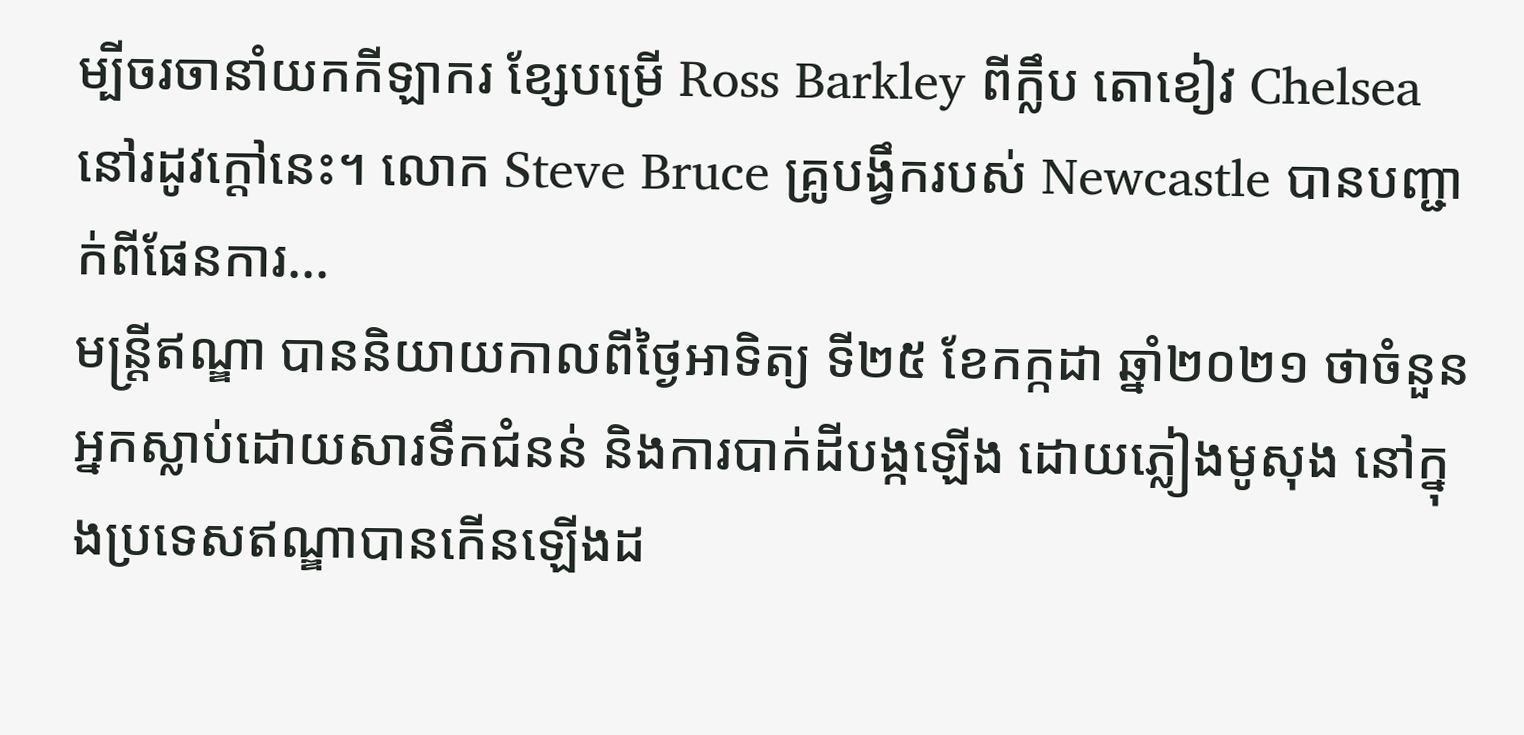ម្បីចរចានាំយកកីឡាករ ខ្សែបម្រើ Ross Barkley ពីក្លឹប តោខៀវ Chelsea នៅរដូវក្តៅនេះ។ លោក Steve Bruce គ្រូបង្វឹករបស់ Newcastle បានបញ្ជាក់ពីផែនការ...
មន្រ្តីឥណ្ឌា បាននិយាយកាលពីថ្ងៃអាទិត្យ ទី២៥ ខែកក្កដា ឆ្នាំ២០២១ ថាចំនួនអ្នកស្លាប់ដោយសារទឹកជំនន់ និងការបាក់ដីបង្កឡើង ដោយភ្លៀងមូសុង នៅក្នុងប្រទេសឥណ្ឌាបានកើនឡើងដ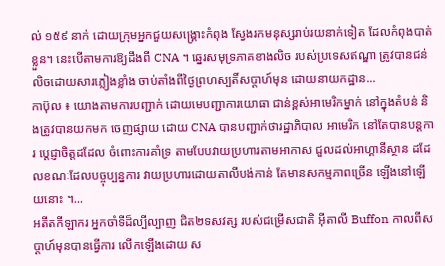ល់ ១៥៩ នាក់ ដោយក្រុមអ្នកជួយសង្គ្រោះកំពុង ស្វែងរកមនុស្សរាប់រយនាក់ទៀត ដែលកំពុងបាត់ខ្លួន។ នេះបើតាមការឱ្យដឹងពី CNA ។ ឆ្នេរសមុទ្រភាគខាងលិច របស់ប្រទេសឥណ្ឌា ត្រូវបានជន់លិចដោយសារភ្លៀងខ្លាំង ចាប់តាំងពីថ្ងៃព្រហស្បតិ៍សប្តាហ៍មុន ដោយនាយកដ្ឋាន...
កាប៊ុល ៖ យោងតាមការបញ្ជាក់ ដោយមេបញ្ជាការយោធា ជាន់ខ្ពស់អាមេរិកម្នាក់ នៅក្នុងតំបន់ និងត្រូវបានយកមក ចេញផ្សាយ ដោយ CNA បានបញ្ជាក់ថារដ្ឋាភិបាល អាមេរិក នៅតែបានបន្តការ ប្តេជ្ញាចិត្តដដែល ចំពោះការគាំទ្រ តាមបែបវាយប្រហារតាមអាកាស ជួលដល់អាហ្គានីស្ថាន ដដែលខណៈដែលបច្ចុប្បន្នការ វាយប្រហារដោយតាលីបង់កាន់ តែមានសកម្មភាពច្រើន ឡើងនៅឡើយនោះ ។...
អតីតកីឡាករ អ្នកចាំទីដ៏ល្បីល្បាញ ជិត២ទសវត្ស របស់ជម្រើសជាតិ អ៊ីតាលី Buffon កាលពីសប្តាហ៍មុនបានធ្វើការ លើកឡើងដោយ ស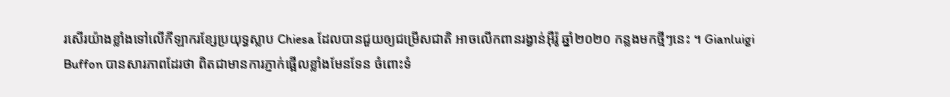រសើរយ៉ាងខ្លាំងទៅលើកីឡាករខ្សែប្រយុទ្ធស្លាប Chiesa ដែលបានជួយឲ្យជម្រើសជាតិ អាចលើកពានរង្វាន់អ៊ឺរ៉ូ ឆ្នាំ២០២០ កន្លងមកថ្មីៗនេះ ។ Gianluigi Buffon បានសារភាពដែរថា ពិតជាមានការភ្ញាក់ផ្អើលខ្លាំងមែនទែន ចំពោះទំ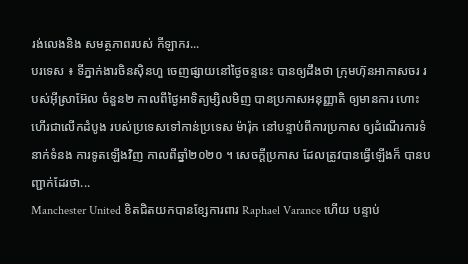រង់លេងនិង សមត្ថភាពរបស់ កីឡាករ...
បរទេស ៖ ទីភ្នាក់ងារចិនស៊ិនហួ ចេញផ្សាយនៅថ្ងៃចន្ទនេះ បានឲ្យដឹងថា ក្រុមហ៊ុនអាកាសចរ របស់អ៊ីស្រាអ៊ែល ចំនួន២ កាលពីថ្ងៃអាទិត្យម្សិលមិញ បានប្រកាសអនុញ្ញាតិ ឲ្យមានការ ហោះហើរជាលើកដំបូង របស់ប្រទេសទៅកាន់ប្រទេស ម៉ារ៉ុក នៅបន្ទាប់ពីការប្រកាស ឲ្យដំណើរការទំនាក់ទំនង ការទូតឡើងវិញ កាលពីឆ្នាំ២០២០ ។ សេចក្តីប្រកាស ដែលត្រូវបានធ្វើឡើងក៏ បានបញ្ជាក់ដែរថា...
Manchester United ខិតជិតយកបានខ្សែការពារ Raphael Varance ហើយ បន្ទាប់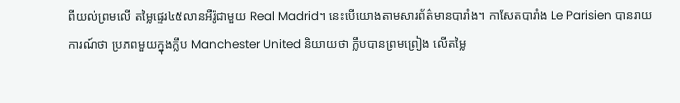ពីយល់ព្រមលើ តម្លៃផ្ទេរ៤៥លានអឺរ៉ូជាមួយ Real Madrid។ នេះបើយោងតាមសារព័ត៌មានបារាំង។ កាសែតបារាំង Le Parisien បានរាយការណ៍ថា ប្រភពមួយក្នុងក្លឹប Manchester United និយាយថា ក្លឹបបានព្រមព្រៀង លើតម្លៃ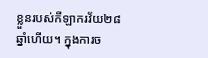ខ្លួនរបស់កីឡាករវ័យ២៨ឆ្នាំហើយ។ ក្នុងការច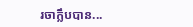រចាក្លឹបបាន...